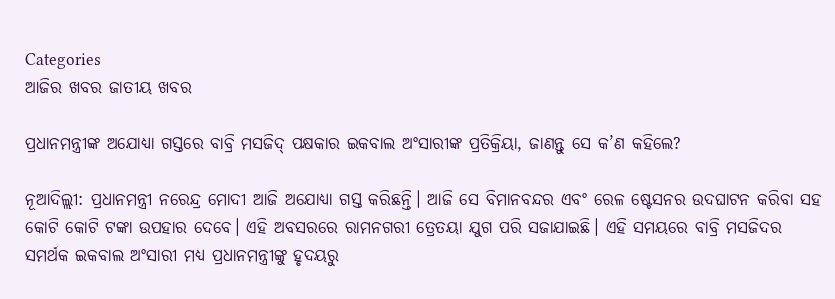Categories
ଆଜିର ଖବର ଜାତୀୟ ଖବର

ପ୍ରଧାନମନ୍ତ୍ରୀଙ୍କ ଅଯୋଧ୍ୟା ଗସ୍ତରେ ବାବ୍ରି ମସଜିଦ୍ ପକ୍ଷକାର ଇକବାଲ ଅଂସାରୀଙ୍କ ପ୍ରତିକ୍ରିୟା, ଜାଣନ୍ତୁ ସେ କ’ଣ କହିଲେ?

ନୂଆଦିଲ୍ଲୀ: ପ୍ରଧାନମନ୍ତ୍ରୀ ନରେନ୍ଦ୍ର ମୋଦୀ ଆଜି ଅଯୋଧ୍ୟା ଗସ୍ତ କରିଛନ୍ତି। ଆଜି ସେ ବିମାନବନ୍ଦର ଏବଂ ରେଳ ଷ୍ଟେସନର ଉଦଘାଟନ କରିବା ସହ କୋଟି କୋଟି ଟଙ୍କା ଉପହାର ଦେବେ। ଏହି ଅବସରରେ ରାମନଗରୀ ତ୍ରେତୟା ଯୁଗ ପରି ସଜାଯାଇଛି। ଏହି ସମୟରେ ବାବ୍ରି ମସଜିଦର ସମର୍ଥକ ଇକବାଲ ଅଂସାରୀ ମଧ୍ୟ ପ୍ରଧାନମନ୍ତ୍ରୀଙ୍କୁ ହୃଦୟରୁ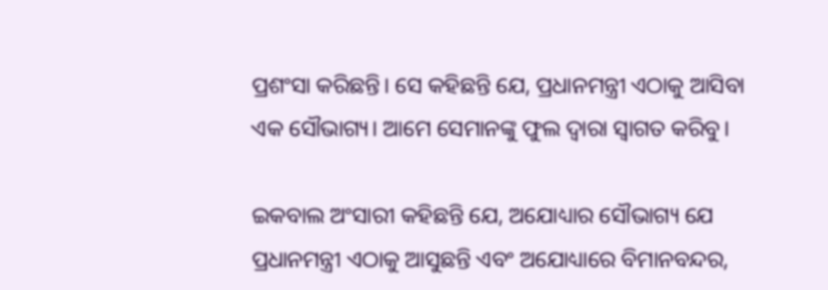ପ୍ରଶଂସା କରିଛନ୍ତି। ସେ କହିଛନ୍ତି ଯେ, ପ୍ରଧାନମନ୍ତ୍ରୀ ଏଠାକୁ ଆସିବା ଏକ ସୌଭାଗ୍ୟ। ଆମେ ସେମାନଙ୍କୁ ଫୁଲ ଦ୍ଵାରା ସ୍ୱାଗତ କରିବୁ।

ଇକବାଲ ଅଂସାରୀ କହିଛନ୍ତି ଯେ, ଅଯୋଧ୍ୟାର ସୌଭାଗ୍ୟ ଯେ ପ୍ରଧାନମନ୍ତ୍ରୀ ଏଠାକୁ ଆସୁଛନ୍ତି ଏବଂ ଅଯୋଧ୍ୟାରେ ବିମାନବନ୍ଦର,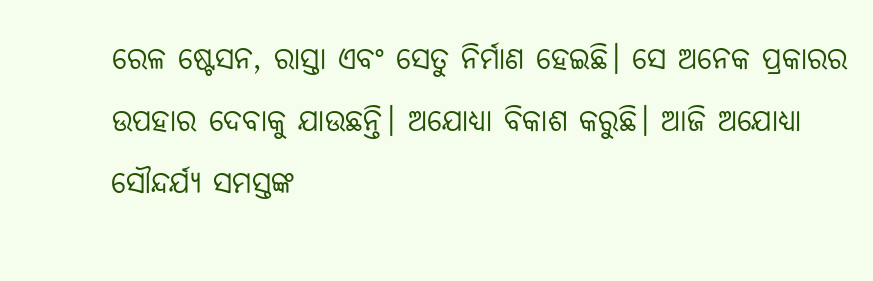ରେଳ ଷ୍ଟେସନ, ରାସ୍ତା ଏବଂ ସେତୁ ନିର୍ମାଣ ହେଇଛି। ସେ ଅନେକ ପ୍ରକାରର ଉପହାର ଦେବାକୁ ଯାଉଛନ୍ତି। ଅଯୋଧ୍ୟା ବିକାଶ କରୁଛି। ଆଜି ଅଯୋଧ୍ୟା ସୌନ୍ଦର୍ଯ୍ୟ ସମସ୍ତଙ୍କ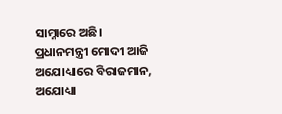ସାମ୍ନାରେ ଅଛି। ପ୍ରଧାନମନ୍ତ୍ରୀ ମୋଦୀ ଆଜି ଅଯୋଧ୍ୟାରେ ବିରାଜମାନ, ଅଯୋଧ୍ୟା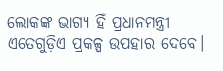ଲୋକଙ୍କ ଭାଗ୍ୟ ହିଁ ପ୍ରଧାନମନ୍ତ୍ରୀ ଏତେଗୁଡ଼ିଏ ପ୍ରକଳ୍ପ ଉପହାର ଦେବେ।